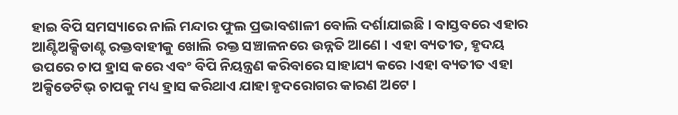ହାଇ ବିପି ସମସ୍ୟାରେ ନାଲି ମନ୍ଦାର ଫୁଲ ପ୍ରଭାବଶାଳୀ ବୋଲି ଦର୍ଶାଯାଇଛି । ବାସ୍ତବରେ ଏହାର ଆଣ୍ଟିଅକ୍ସିଡାଣ୍ଟ ରକ୍ତବାହୀକୁ ଖୋଲି ରକ୍ତ ସଞ୍ଚାଳନରେ ଉନ୍ନତି ଆଣେ । ଏହା ବ୍ୟତୀତ, ହୃଦୟ ଉପରେ ଚାପ ହ୍ରାସ କରେ ଏବଂ ବିପି ନିୟନ୍ତ୍ରଣ କରିବାରେ ସାହାଯ୍ୟ କରେ ।ଏହା ବ୍ୟତୀତ ଏହା ଅକ୍ସିଡେଟିଭ୍ ଚାପକୁ ମଧ୍ୟ ହ୍ରାସ କରିଥାଏ ଯାହା ହୃଦରୋଗର କାରଣ ଅଟେ।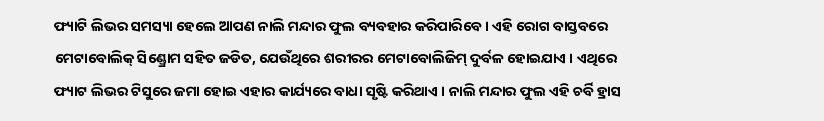ଫ୍ୟାଟି ଲିଭର ସମସ୍ୟା ହେଲେ ଆପଣ ନାଲି ମନ୍ଦାର ଫୁଲ ବ୍ୟବହାର କରିପାରିବେ । ଏହି ରୋଗ ବାସ୍ତବରେ ମେଟାବୋଲିକ୍ ସିଣ୍ଡ୍ରୋମ ସହିତ ଜଡିତ, ଯେଉଁଥିରେ ଶରୀରର ମେଟାବୋଲିଜିମ୍ ଦୁର୍ବଳ ହୋଇଯାଏ । ଏଥିରେ ଫ୍ୟାଟ ଲିଭର ଟିସୁରେ ଜମା ହୋଇ ଏହାର କାର୍ଯ୍ୟରେ ବାଧା ସୃଷ୍ଟି କରିଥାଏ । ନାଲି ମନ୍ଦାର ଫୁଲ ଏହି ଚର୍ବି ହ୍ରାସ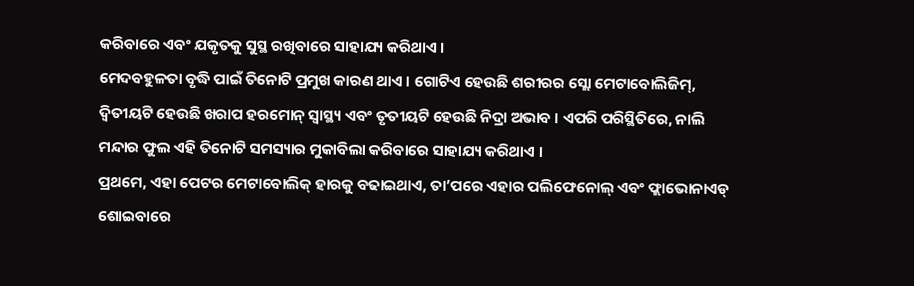କରିବାରେ ଏବଂ ଯକୃତକୁ ସୁସ୍ଥ ରଖିବାରେ ସାହାଯ୍ୟ କରିଥାଏ ।
ମେଦବହୁଳତା ବୃଦ୍ଧି ପାଇଁ ତିନୋଟି ପ୍ରମୁଖ କାରଣ ଥାଏ । ଗୋଟିଏ ହେଉଛି ଶରୀରର ସ୍ଲୋ ମେଟାବୋଲିଜିମ୍, ଦ୍ୱିତୀୟଟି ହେଉଛି ଖରାପ ହରମୋନ୍ ସ୍ୱାସ୍ଥ୍ୟ ଏବଂ ତୃତୀୟଟି ହେଉଛି ନିଦ୍ରା ଅଭାବ । ଏପରି ପରିସ୍ଥିତିରେ, ନାଲି ମନ୍ଦାର ଫୁଲ ଏହି ତିନୋଟି ସମସ୍ୟାର ମୁକାବିଲା କରିବାରେ ସାହାଯ୍ୟ କରିଥାଏ ।
ପ୍ରଥମେ, ଏହା ପେଟର ମେଟାବୋଲିକ୍ ହାରକୁ ବଢାଇଥାଏ, ତା’ପରେ ଏହାର ପଲିଫେନୋଲ୍ ଏବଂ ଫ୍ଲାଭୋନାଏଡ୍ ଶୋଇବାରେ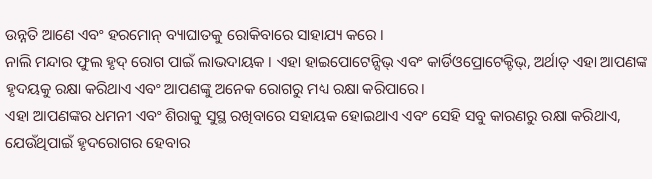ଉନ୍ନତି ଆଣେ ଏବଂ ହରମୋନ୍ ବ୍ୟାଘାତକୁ ରୋକିବାରେ ସାହାଯ୍ୟ କରେ ।
ନାଲି ମନ୍ଦାର ଫୁଲ ହୃଦ୍ ରୋଗ ପାଇଁ ଲାଭଦାୟକ । ଏହା ହାଇପୋଟେନ୍ସିଭ୍ ଏବଂ କାର୍ଡିଓପ୍ରୋଟେକ୍ଟିଭ୍, ଅର୍ଥାତ୍ ଏହା ଆପଣଙ୍କ ହୃଦୟକୁ ରକ୍ଷା କରିଥାଏ ଏବଂ ଆପଣଙ୍କୁ ଅନେକ ରୋଗରୁ ମଧ୍ୟ ରକ୍ଷା କରିପାରେ।
ଏହା ଆପଣଙ୍କର ଧମନୀ ଏବଂ ଶିରାକୁ ସୁସ୍ଥ ରଖିବାରେ ସହାୟକ ହୋଇଥାଏ ଏବଂ ସେହି ସବୁ କାରଣରୁ ରକ୍ଷା କରିଥାଏ, ଯେଉଁଥିପାଇଁ ହୃଦରୋଗର ହେବାର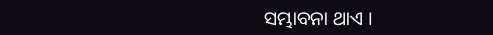ସମ୍ଭାବନା ଥାଏ ।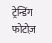ट्रेन्डिंग फोटोज़